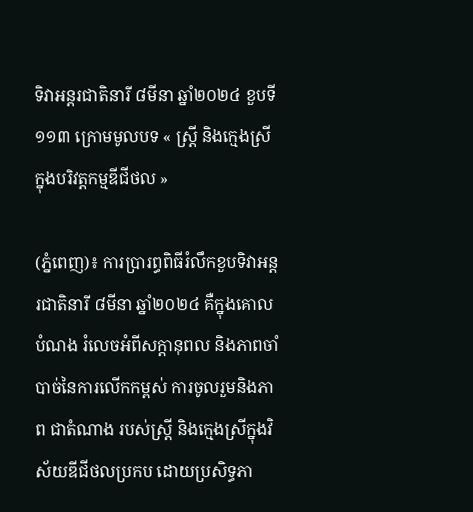ទិវាអន្តរជាតិនារី ៨មីនា ឆ្នាំ២០២៤ ខួបទី១១៣ ក្រោមមូលបទ « ស្រី្ត និងក្មេងស្រី ក្នុងបរិវត្តកម្មឌីជីថល »

(ភ្នំពេញ)៖ ការប្រារព្ធពិធីរំលឹកខួបទិវាអន្តរជាតិនារី ៨មីនា ឆ្នាំ២០២៤ គឺក្នុងគោល បំណង រំលេចអំពីសក្តានុពល និងភាពចាំបាច់នៃការលើកកម្ពស់ ការចូលរួមនិងភាព ជាតំណាង របស់ស្ត្រី និងក្មេងស្រីក្នុងវិស័យឌីជីថលប្រកប ដោយប្រសិទ្ធភា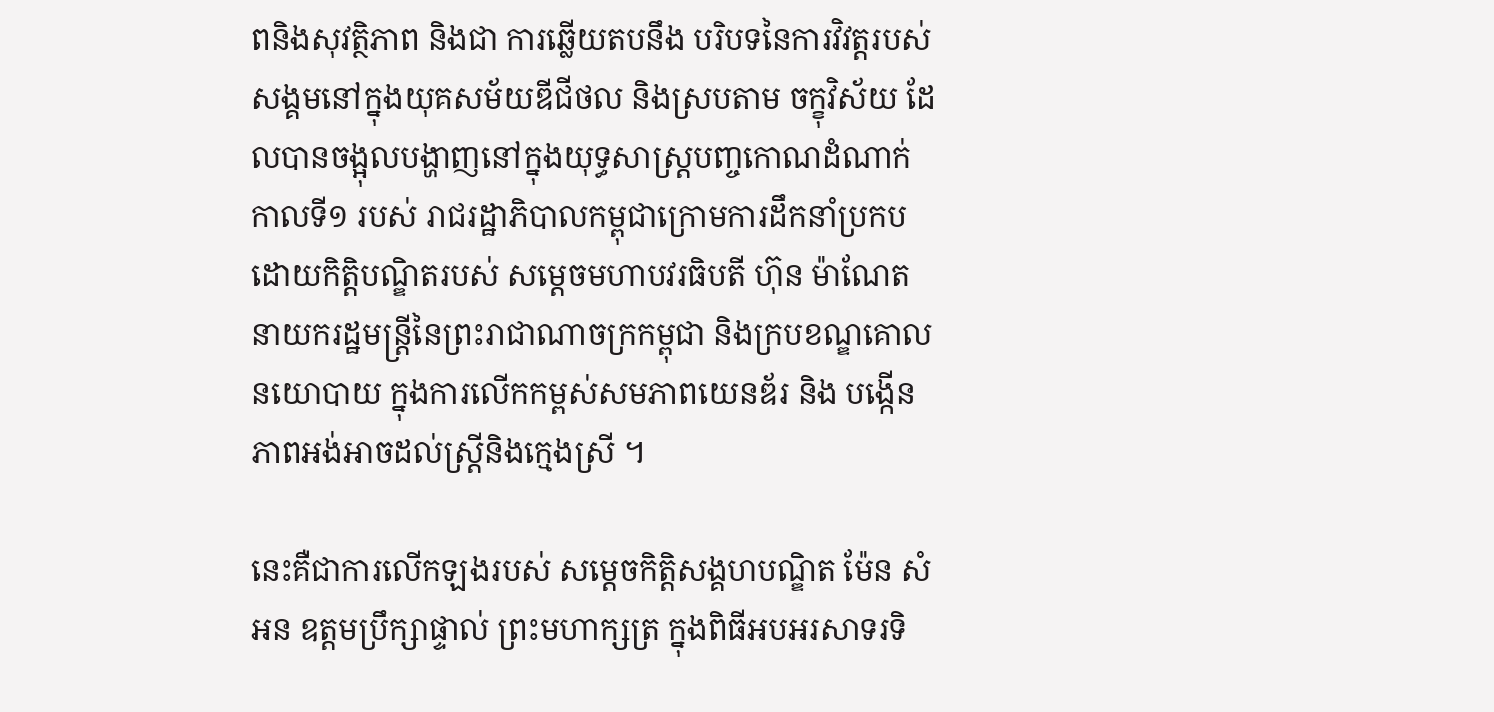ពនិងសុវត្ថិភាព និងជា ការឆ្លើយតបនឹង បរិបទនៃការវិវត្តរបស់សង្គមនៅក្នុងយុគសម័យឌីជីថល និងស្របតាម ចក្ខុវិស័យ ដែលបានចង្អុលបង្ហាញនៅក្នុងយុទ្ធសាស្ត្របញ្ចកោណដំណាក់កាលទី១ របស់ រាជរដ្ឋាភិបាលកម្ពុជាក្រោមការដឹកនាំប្រកបដោយកិត្តិបណ្ឌិតរបស់ សម្តេចមហាបវរធិបតី ហ៊ុន ម៉ាណែត នាយករដ្ឋមន្ត្រីនៃព្រះរាជាណាចក្រកម្ពុជា និងក្របខណ្ឌគោលនយោបាយ ក្នុងការលើកកម្ពស់សមភាពយេនឌ័រ និង បង្កើនភាពអង់អាចដល់ស្ត្រីនិងក្មេងស្រី ។

នេះគឺជាការលើកឡងរបស់ សម្តេចកិត្តិសង្គហបណ្ឌិត ម៉ែន សំអន ឧត្តមប្រឹក្សាផ្ទាល់ ព្រះមហាក្សត្រ ក្នុងពិធីអបអរសាទរទិ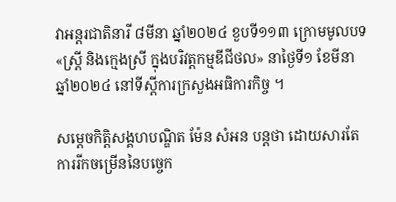វាអន្តរជាតិនារី ៨មីនា ឆ្នាំ២០២៤ ខួបទី១១៣ ក្រោមមូលបទ «ស្ត្រី និងក្មេងស្រី ក្នុងបរិវត្តកម្មឌីជីថល» នាថ្ងៃទី១ ខែមីនា ឆ្នាំ២០២៤ នៅទីស្តីការក្រសួងអធិការកិច្ច ។

សម្តេចកិត្តិសង្គហបណ្ឌិត ម៉ែន សំអន បន្តថា ដោយសារតែការរីកចម្រើននៃបច្ចេក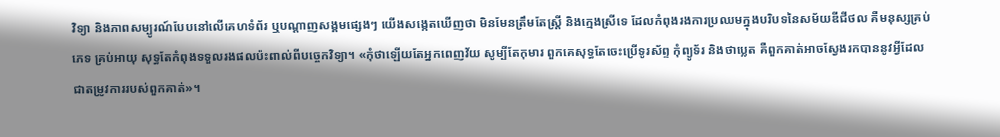វិទ្យា និងភាពសម្បូរណ៍បែបនៅលើគេហទំព័រ ឬបណ្តាញសង្គមផ្សេងៗ យើងសង្កេតឃើញថា មិនមែនត្រឹមតែស្ត្រី និងក្មេងស្រីទេ ដែលកំពុងរងការប្រឈមក្នុងបរិបទនៃសម័យឌីជីថល គឺមនុស្សគ្រប់ភេទ គ្រប់អាយុ សុទ្ធតែកំពុងទទួលរងផលប៉ះពាល់ពីបច្ចេកវិទ្យា។ «កុំថាឡើយតែអ្នកពេញវ័យ សូម្បីតែកុមារ ពួកគេសុទ្ធតែចេះប្រើទូរស័ព្ទ កុំព្យូទ័រ និងថាប្លេត គឺពួកគាត់អាចស្វែងរកបាននូវអ្វីដែលជាតម្រូវការរបស់ពួកគាត់»។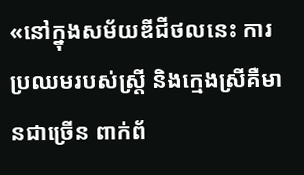«នៅក្នុងសម័យឌីជីថលនេះ ការប្រឈមរបស់ស្ត្រី និងក្មេងស្រីគឺមានជាច្រើន ពាក់ព័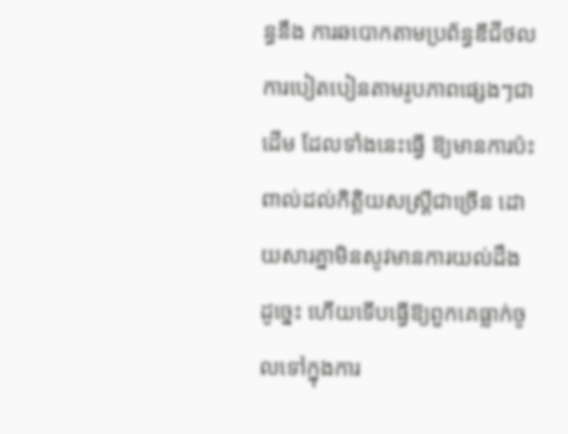ន្ធនឹង ការឆបោកតាមប្រព័ន្ធឌីជីថល ការបៀតបៀនតាមរូបភាពផ្សេងៗជាដើម ដែលទាំងនេះធ្វើ ឱ្យមានការប៉ះពាល់ដល់កិត្តិយសស្ត្រីជាច្រើន ដោយសារគ្នាមិនសូវមានការយល់ដឹង ដូច្នេះ ហើយទើបធ្វើឱ្យពួកគេធ្លាក់ចូលទៅក្នុងការ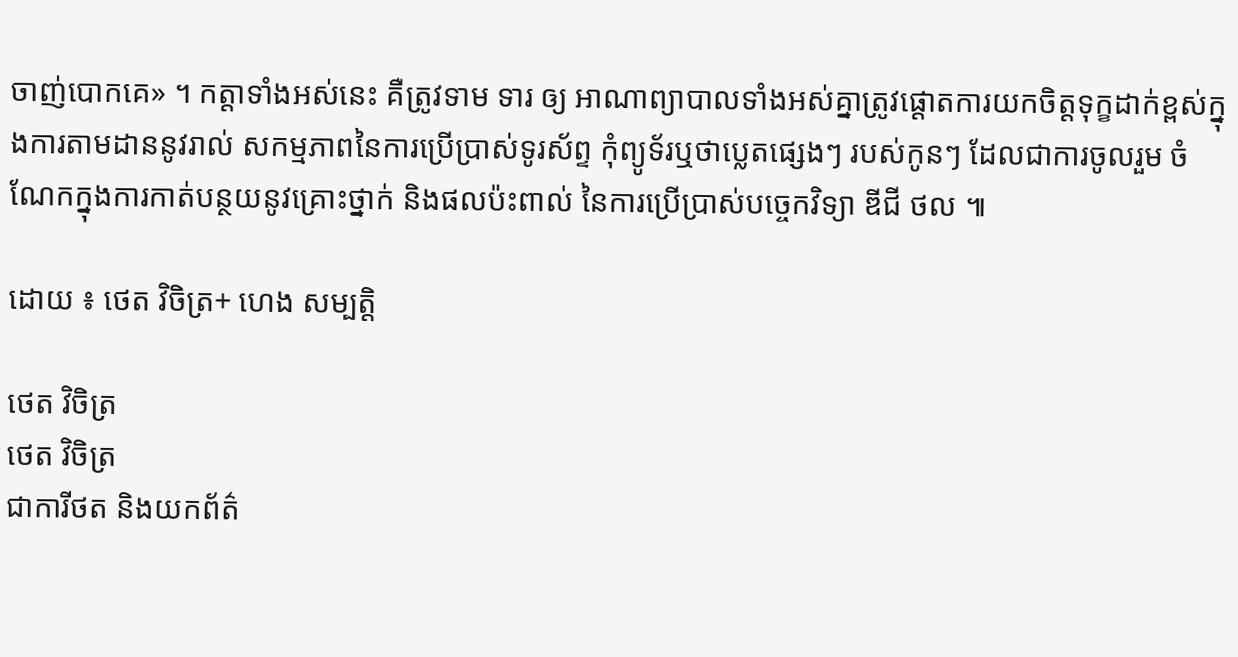ចាញ់បោកគេ» ។ កត្តាទាំងអស់នេះ គឺត្រូវទាម ទារ ឲ្យ អាណាព្យាបាលទាំងអស់គ្នាត្រូវផ្តោតការយកចិត្តទុក្ខដាក់ខ្ពស់ក្នុងការតាមដាននូវរាល់ សកម្មភាពនៃការប្រើប្រាស់ទូរស័ព្ទ កុំព្យូទ័រឬថាប្លេតផ្សេងៗ របស់កូនៗ ដែលជាការចូលរួម ចំណែកក្នុងការកាត់បន្ថយនូវគ្រោះថ្នាក់ និងផលប៉ះពាល់ នៃការប្រើប្រាស់បច្ចេកវិទ្យា ឌីជី ថល ៕

ដោយ ៖ ថេត វិចិត្រ+ ហេង សម្បត្តិ

ថេត វិចិត្រ
ថេត វិចិត្រ
ជាការីថត និងយកព័ត៌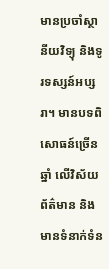មានប្រចាំស្ថានីយវិទ្យុ និងទូរទស្សន៍អប្សរា។ មានបទពិសោធន៍ច្រើនឆ្នាំ លើវិស័យព័ត៌មាន និងមានទំនាក់ទំន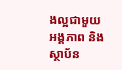ងល្អជាមួយអង្គភាព និង ស្ថាប័ន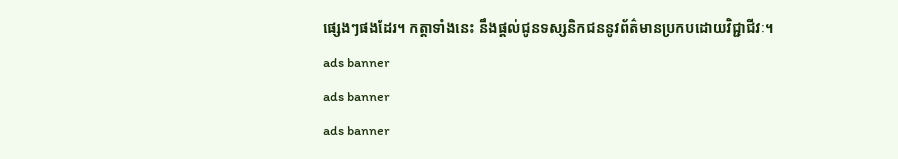ផ្សេងៗផងដែរ។ កត្តាទាំងនេះ នឹងផ្ដល់ជូនទស្សនិកជននូវព័ត៌មានប្រកបដោយវិជ្ជាជីវៈ។
ads banner
ads banner
ads banner